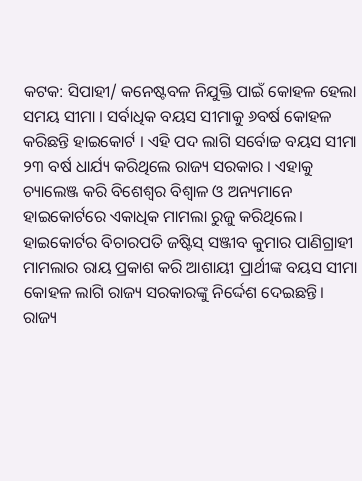କଟକ: ସିପାହୀ/ କନେଷ୍ଟବଳ ନିଯୁକ୍ତି ପାଇଁ କୋହଳ ହେଲା ସମୟ ସୀମା । ସର୍ବାଧିକ ବୟସ ସୀମାକୁ ୬ବର୍ଷ କୋହଳ କରିଛନ୍ତି ହାଇକୋର୍ଟ । ଏହି ପଦ ଲାଗି ସର୍ବୋଚ୍ଚ ବୟସ ସୀମା ୨୩ ବର୍ଷ ଧାର୍ଯ୍ୟ କରିଥିଲେ ରାଜ୍ୟ ସରକାର । ଏହାକୁ ଚ୍ୟାଲେଞ୍ଜ କରି ବିଶେଶ୍ଵର ବିଶ୍ଵାଳ ଓ ଅନ୍ୟମାନେ ହାଇକୋର୍ଟରେ ଏକାଧିକ ମାମଲା ରୁଜୁ କରିଥିଲେ। ହାଇକୋର୍ଟର ବିଚାରପତି ଜଷ୍ଟିସ୍ ସଞ୍ଜୀବ କୁମାର ପାଣିଗ୍ରାହୀ ମାମଲାର ରାୟ ପ୍ରକାଶ କରି ଆଶାୟୀ ପ୍ରାର୍ଥୀଙ୍କ ବୟସ ସୀମା କୋହଳ ଲାଗି ରାଜ୍ୟ ସରକାରଙ୍କୁ ନିର୍ଦ୍ଦେଶ ଦେଇଛନ୍ତି।
ରାଜ୍ୟ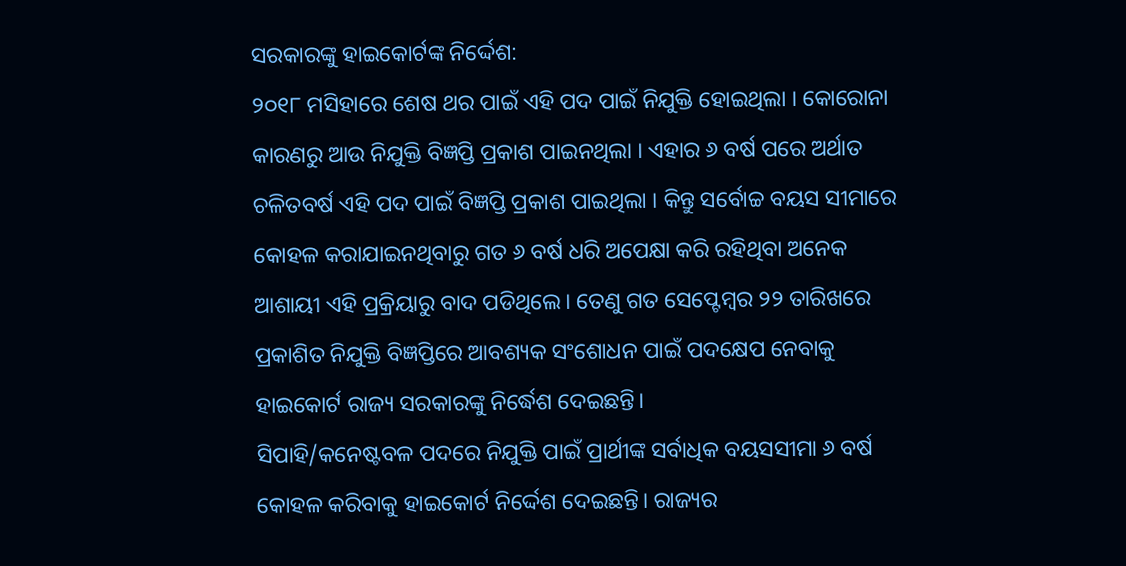ସରକାରଙ୍କୁ ହାଇକୋର୍ଟଙ୍କ ନିର୍ଦ୍ଦେଶ:
୨୦୧୮ ମସିହାରେ ଶେଷ ଥର ପାଇଁ ଏହି ପଦ ପାଇଁ ନିଯୁକ୍ତି ହୋଇଥିଲା । କୋରୋନା କାରଣରୁ ଆଉ ନିଯୁକ୍ତି ବିଜ୍ଞପ୍ତି ପ୍ରକାଶ ପାଇନଥିଲା । ଏହାର ୬ ବର୍ଷ ପରେ ଅର୍ଥାତ ଚଳିତବର୍ଷ ଏହି ପଦ ପାଇଁ ବିଜ୍ଞପ୍ତି ପ୍ରକାଶ ପାଇଥିଲା । କିନ୍ତୁ ସର୍ବୋଚ୍ଚ ବୟସ ସୀମାରେ କୋହଳ କରାଯାଇନଥିବାରୁ ଗତ ୬ ବର୍ଷ ଧରି ଅପେକ୍ଷା କରି ରହିଥିବା ଅନେକ ଆଶାୟୀ ଏହି ପ୍ରକ୍ରିୟାରୁ ବାଦ ପଡିଥିଲେ। ତେଣୁ ଗତ ସେପ୍ଟେମ୍ବର ୨୨ ତାରିଖରେ ପ୍ରକାଶିତ ନିଯୁକ୍ତି ବିଜ୍ଞପ୍ତିରେ ଆବଶ୍ୟକ ସଂଶୋଧନ ପାଇଁ ପଦକ୍ଷେପ ନେବାକୁ ହାଇକୋର୍ଟ ରାଜ୍ୟ ସରକାରଙ୍କୁ ନିର୍ଦ୍ଧେଶ ଦେଇଛନ୍ତି।
ସିପାହି/କନେଷ୍ଟବଳ ପଦରେ ନିଯୁକ୍ତି ପାଇଁ ପ୍ରାର୍ଥୀଙ୍କ ସର୍ବାଧିକ ବୟସସୀମା ୬ ବର୍ଷ କୋହଳ କରିବାକୁ ହାଇକୋର୍ଟ ନିର୍ଦ୍ଦେଶ ଦେଇଛନ୍ତି। ରାଜ୍ୟର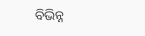ବିଭିନ୍ନ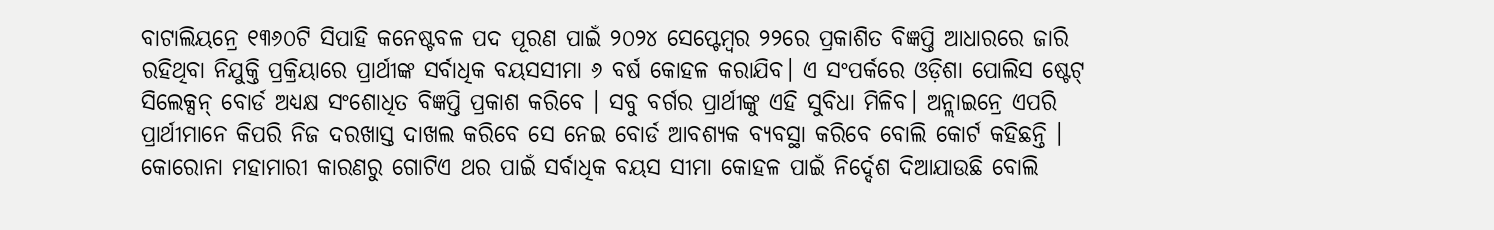ବାଟାଲିୟନ୍ରେ ୧୩୬୦ଟି ସିପାହି କନେଷ୍ଟବଳ ପଦ ପୂରଣ ପାଇଁ ୨୦୨୪ ସେପ୍ଟେମ୍ବର ୨୨ରେ ପ୍ରକାଶିତ ବିଜ୍ଞପ୍ତି ଆଧାରରେ ଜାରି ରହିଥିବା ନିଯୁକ୍ତି ପ୍ରକ୍ରିୟାରେ ପ୍ରାର୍ଥୀଙ୍କ ସର୍ବାଧିକ ବୟସସୀମା ୬ ବର୍ଷ କୋହଳ କରାଯିବ। ଏ ସଂପର୍କରେ ଓଡ଼ିଶା ପୋଲିସ ଷ୍ଟେଟ୍ ସିଲେକ୍ସନ୍ ବୋର୍ଡ ଅଧ୍ୟକ୍ଷ ସଂଶୋଧିତ ବିଜ୍ଞପ୍ତି ପ୍ରକାଶ କରିବେ । ସବୁ ବର୍ଗର ପ୍ରାର୍ଥୀଙ୍କୁ ଏହି ସୁବିଧା ମିଳିବ। ଅନ୍ଲାଇନ୍ରେ ଏପରି ପ୍ରାର୍ଥୀମାନେ କିପରି ନିଜ ଦରଖାସ୍ତ ଦାଖଲ କରିବେ ସେ ନେଇ ବୋର୍ଡ ଆବଶ୍ୟକ ବ୍ୟବସ୍ଥା କରିବେ ବୋଲି କୋର୍ଟ କହିଛନ୍ତି ।
କୋରୋନା ମହାମାରୀ କାରଣରୁ ଗୋଟିଏ ଥର ପାଇଁ ସର୍ବାଧିକ ବୟସ ସୀମା କୋହଳ ପାଇଁ ନିର୍ଦ୍ଦେଶ ଦିଆଯାଉଛି ବୋଲି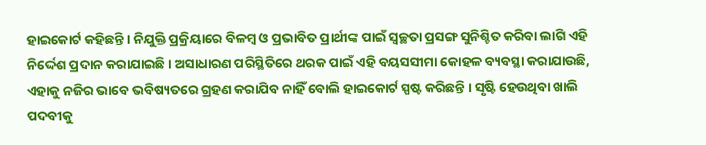ହାଇକୋର୍ଟ କହିଛନ୍ତି । ନିଯୁକ୍ତି ପ୍ରକ୍ରିୟାରେ ବିଳମ୍ବ ଓ ପ୍ରଭାବିତ ପ୍ରାର୍ଥୀଙ୍କ ପାଇଁ ସ୍ବଚ୍ଛତା ପ୍ରସଙ୍ଗ ସୁନିଶ୍ଚିତ କରିବା ଲାଗି ଏହି ନିର୍ଦ୍ଦେଶ ପ୍ରଦାନ କରାଯାଇଛି। ଅସାଧାରଣ ପରିସ୍ଥିତିରେ ଥରକ ପାଇଁ ଏହି ବୟସସୀମା କୋହଳ ବ୍ୟବସ୍ଥା କରାଯାଉଛି, ଏହାକୁ ନଜିର ଭାବେ ଭବିଷ୍ୟତରେ ଗ୍ରହଣ କରାଯିବ ନାହିଁ ବୋଲି ହାଇକୋର୍ଟ ସ୍ପଷ୍ଟ କରିଛନ୍ତି । ସୃଷ୍ଟି ହେଉଥିବା ଖାଲି ପଦବୀକୁ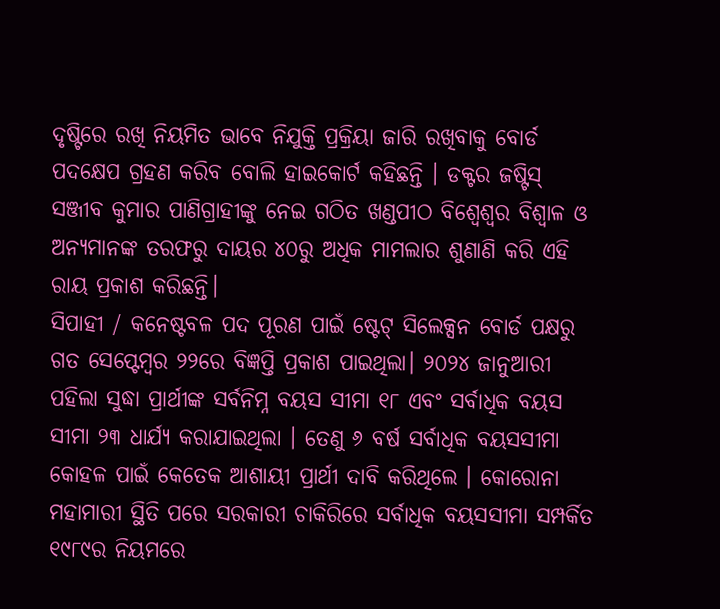ଦୃଷ୍ଟିରେ ରଖି ନିୟମିତ ଭାବେ ନିଯୁକ୍ତି ପ୍ରକ୍ରିୟା ଜାରି ରଖିବାକୁ ବୋର୍ଡ ପଦକ୍ଷେପ ଗ୍ରହଣ କରିବ ବୋଲି ହାଇକୋର୍ଟ କହିଛନ୍ତି । ଡକ୍ଟର ଜଷ୍ଟିସ୍ ସଞ୍ଜୀବ କୁମାର ପାଣିଗ୍ରାହୀଙ୍କୁ ନେଇ ଗଠିତ ଖଣ୍ଡପୀଠ ବିଶ୍ଵେଶ୍ଵର ବିଶ୍ଵାଳ ଓ ଅନ୍ୟମାନଙ୍କ ତରଫରୁ ଦାୟର ୪୦ରୁ ଅଧିକ ମାମଲାର ଶୁଣାଣି କରି ଏହି ରାୟ ପ୍ରକାଶ କରିଛନ୍ତି।
ସିପାହୀ / କନେଷ୍ଟବଳ ପଦ ପୂରଣ ପାଇଁ ଷ୍ଟେଟ୍ ସିଲେକ୍ସନ ବୋର୍ଡ ପକ୍ଷରୁ ଗତ ସେପ୍ଟେମ୍ବର ୨୨ରେ ବିଜ୍ଞପ୍ତି ପ୍ରକାଶ ପାଇଥିଲା। ୨୦୨୪ ଜାନୁଆରୀ ପହିଲା ସୁଦ୍ଧା ପ୍ରାର୍ଥୀଙ୍କ ସର୍ବନିମ୍ନ ବୟସ ସୀମା ୧୮ ଏବଂ ସର୍ବାଧିକ ବୟସ ସୀମା ୨୩ ଧାର୍ଯ୍ୟ କରାଯାଇଥିଲା । ତେଣୁ ୬ ବର୍ଷ ସର୍ବାଧିକ ବୟସସୀମା କୋହଳ ପାଇଁ କେତେକ ଆଶାୟୀ ପ୍ରାର୍ଥୀ ଦାବି କରିଥିଲେ । କୋରୋନା ମହାମାରୀ ସ୍ଥିତି ପରେ ସରକାରୀ ଚାକିରିରେ ସର୍ବାଧିକ ବୟସସୀମା ସମ୍ପର୍କିତ ୧୯୮୯ର ନିୟମରେ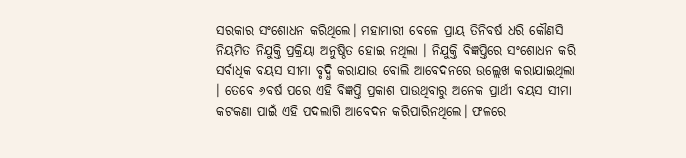ସରକାର ସଂଶୋଧନ କରିଥିଲେ। ମହାମାରୀ ବେଳେ ପ୍ରାୟ ତିନିବର୍ଷ ଧରି କୌଣସି ନିୟମିତ ନିଯୁକ୍ତି ପ୍ରକ୍ରିୟା ଅନୁଷ୍ଠିତ ହୋଇ ନଥିଲା । ନିଯୁକ୍ତି ବିଜ୍ଞପ୍ତିରେ ସଂଶୋଧନ କରି ସର୍ବାଧିକ ବୟସ ସୀମା ବୃଦ୍ଧି କରାଯାଉ ବୋଲି ଆବେଦନରେ ଉଲ୍ଲେଖ କରାଯାଇଥିଲା । ତେବେ ୬ବର୍ଷ ପରେ ଏହି ବିଜ୍ଞପ୍ତି ପ୍ରକାଶ ପାଉଥିବାରୁ ଅନେକ ପ୍ରାର୍ଥୀ ବୟସ ସୀମା କଟକଣା ପାଇଁ ଏହି ପଦଲାଗି ଆବେଦନ କରିପାରିନଥିଲେ। ଫଳରେ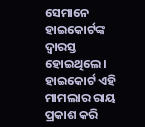ସେମାନେ ହାଇକୋର୍ଟଙ୍କ ଦ୍ୱାରସ୍ତ ହୋଇଥିଲେ। ହାଇକୋର୍ଟ ଏହି ମାମଲାର ରାୟ ପ୍ରକାଶ କରି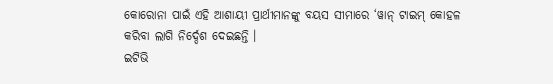କୋରୋନା ପାଇଁ ଏହି ଆଶାୟୀ ପ୍ରାର୍ଥୀମାନଙ୍କୁ ବୟସ ସୀମାରେ ‘ୱାନ୍ ଟାଇମ୍ କୋହଳ କରିବା ଲାଗି ନିର୍ଦ୍ଦେଶ ଦେଇଛନ୍ତି ।
ଇଟିଭି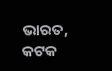ଭାରତ, କଟକ